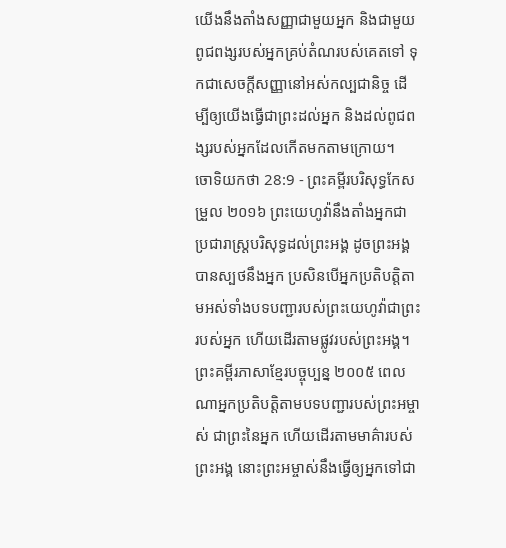យើងនឹងតាំងសញ្ញាជាមួយអ្នក និងជាមួយពូជពង្សរបស់អ្នកគ្រប់តំណរបស់គេតទៅ ទុកជាសេចក្ដីសញ្ញានៅអស់កល្បជានិច្ច ដើម្បីឲ្យយើងធ្វើជាព្រះដល់អ្នក និងដល់ពូជពង្សរបស់អ្នកដែលកើតមកតាមក្រោយ។
ចោទិយកថា 28:9 - ព្រះគម្ពីរបរិសុទ្ធកែសម្រួល ២០១៦ ព្រះយេហូវ៉ានឹងតាំងអ្នកជាប្រជារាស្ត្របរិសុទ្ធដល់ព្រះអង្គ ដូចព្រះអង្គបានស្បថនឹងអ្នក ប្រសិនបើអ្នកប្រតិបត្តិតាមអស់ទាំងបទបញ្ជារបស់ព្រះយេហូវ៉ាជាព្រះរបស់អ្នក ហើយដើរតាមផ្លូវរបស់ព្រះអង្គ។ ព្រះគម្ពីរភាសាខ្មែរបច្ចុប្បន្ន ២០០៥ ពេលណាអ្នកប្រតិបត្តិតាមបទបញ្ជារបស់ព្រះអម្ចាស់ ជាព្រះនៃអ្នក ហើយដើរតាមមាគ៌ារបស់ព្រះអង្គ នោះព្រះអម្ចាស់នឹងធ្វើឲ្យអ្នកទៅជា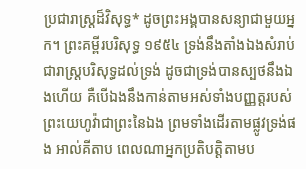ប្រជារាស្ត្រដ៏វិសុទ្ធ* ដូចព្រះអង្គបានសន្យាជាមួយអ្នក។ ព្រះគម្ពីរបរិសុទ្ធ ១៩៥៤ ទ្រង់នឹងតាំងឯងសំរាប់ជារាស្ត្របរិសុទ្ធដល់ទ្រង់ ដូចជាទ្រង់បានស្បថនឹងឯងហើយ គឺបើឯងនឹងកាន់តាមអស់ទាំងបញ្ញត្តរបស់ព្រះយេហូវ៉ាជាព្រះនៃឯង ព្រមទាំងដើរតាមផ្លូវទ្រង់ផង អាល់គីតាប ពេលណាអ្នកប្រតិបត្តិតាមប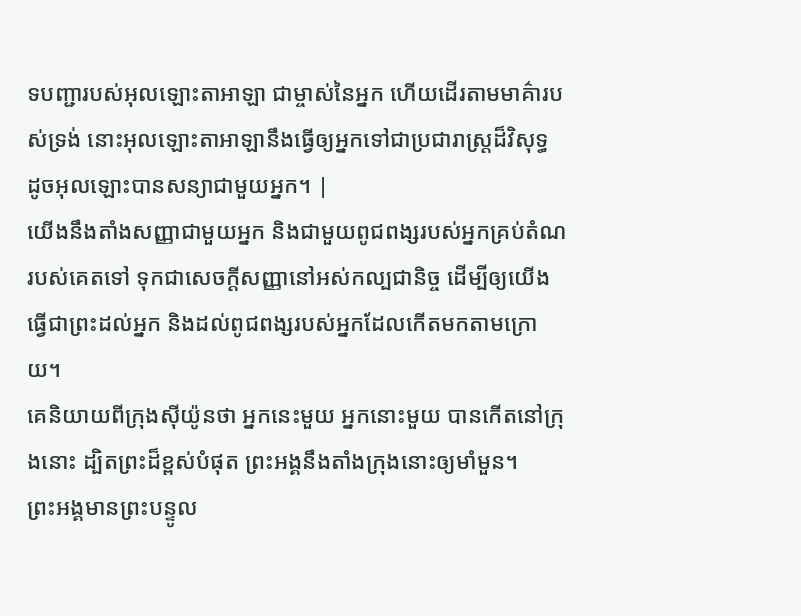ទបញ្ជារបស់អុលឡោះតាអាឡា ជាម្ចាស់នៃអ្នក ហើយដើរតាមមាគ៌ារបស់ទ្រង់ នោះអុលឡោះតាអាឡានឹងធ្វើឲ្យអ្នកទៅជាប្រជារាស្ត្រដ៏វិសុទ្ធ ដូចអុលឡោះបានសន្យាជាមួយអ្នក។ |
យើងនឹងតាំងសញ្ញាជាមួយអ្នក និងជាមួយពូជពង្សរបស់អ្នកគ្រប់តំណរបស់គេតទៅ ទុកជាសេចក្ដីសញ្ញានៅអស់កល្បជានិច្ច ដើម្បីឲ្យយើងធ្វើជាព្រះដល់អ្នក និងដល់ពូជពង្សរបស់អ្នកដែលកើតមកតាមក្រោយ។
គេនិយាយពីក្រុងស៊ីយ៉ូនថា អ្នកនេះមួយ អ្នកនោះមួយ បានកើតនៅក្រុងនោះ ដ្បិតព្រះដ៏ខ្ពស់បំផុត ព្រះអង្គនឹងតាំងក្រុងនោះឲ្យមាំមួន។
ព្រះអង្គមានព្រះបន្ទូល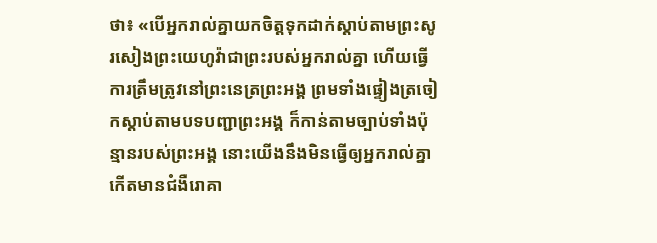ថា៖ «បើអ្នករាល់គ្នាយកចិត្តទុកដាក់ស្តាប់តាមព្រះសូរសៀងព្រះយេហូវ៉ាជាព្រះរបស់អ្នករាល់គ្នា ហើយធ្វើការត្រឹមត្រូវនៅព្រះនេត្រព្រះអង្គ ព្រមទាំងផ្ទៀងត្រចៀកស្តាប់តាមបទបញ្ជាព្រះអង្គ ក៏កាន់តាមច្បាប់ទាំងប៉ុន្មានរបស់ព្រះអង្គ នោះយើងនឹងមិនធ្វើឲ្យអ្នករាល់គ្នាកើតមានជំងឺរោគា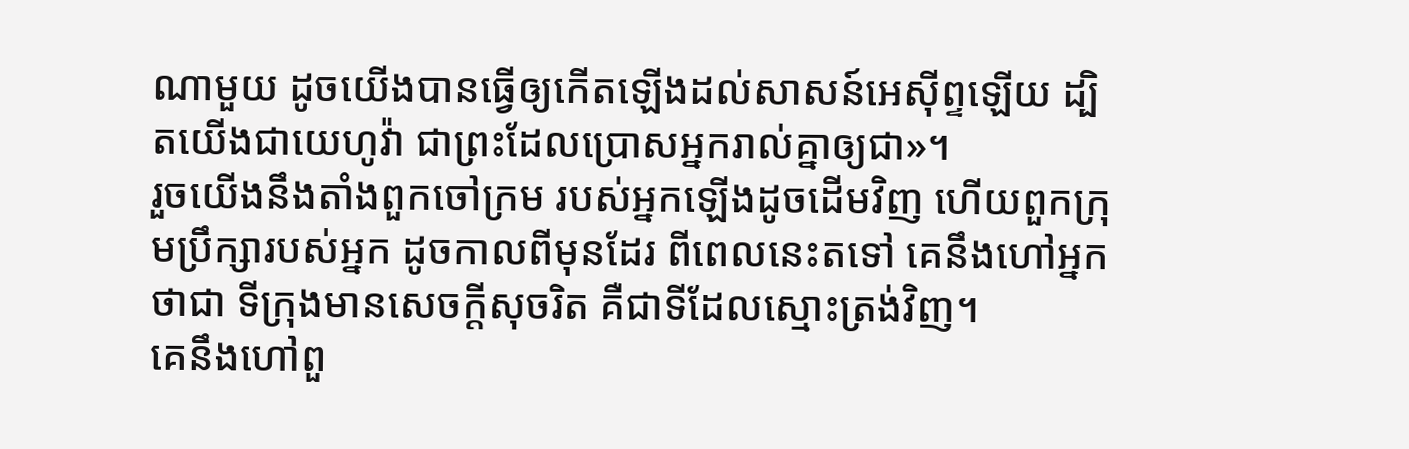ណាមួយ ដូចយើងបានធ្វើឲ្យកើតឡើងដល់សាសន៍អេស៊ីព្ទឡើយ ដ្បិតយើងជាយេហូវ៉ា ជាព្រះដែលប្រោសអ្នករាល់គ្នាឲ្យជា»។
រួចយើងនឹងតាំងពួកចៅក្រម របស់អ្នកឡើងដូចដើមវិញ ហើយពួកក្រុមប្រឹក្សារបស់អ្នក ដូចកាលពីមុនដែរ ពីពេលនេះតទៅ គេនឹងហៅអ្នកថាជា ទីក្រុងមានសេចក្ដីសុចរិត គឺជាទីដែលស្មោះត្រង់វិញ។
គេនឹងហៅពួ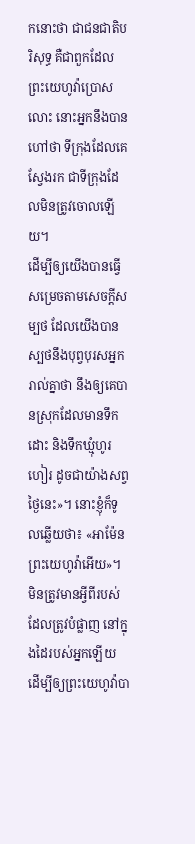កនោះថា ជាជនជាតិបរិសុទ្ធ គឺជាពួកដែលព្រះយេហូវ៉ាប្រោសលោះ នោះអ្នកនឹងបានហៅថា ទីក្រុងដែលគេស្វែងរក ជាទីក្រុងដែលមិនត្រូវចោលឡើយ។
ដើម្បីឲ្យយើងបានធ្វើសម្រេចតាមសេចក្ដីសម្បថ ដែលយើងបានស្បថនឹងបុព្វបុរសអ្នករាល់គ្នាថា នឹងឲ្យគេបានស្រុកដែលមានទឹកដោះ និងទឹកឃ្មុំហូរហៀរ ដូចជាយ៉ាងសព្វថ្ងៃនេះ»។ នោះខ្ញុំក៏ទូលឆ្លើយថា៖ «អាម៉ែន ព្រះយេហូវ៉ាអើយ»។
មិនត្រូវមានអ្វីពីរបស់ដែលត្រូវបំផ្លាញ នៅក្នុងដៃរបស់អ្នកឡើយ ដើម្បីឲ្យព្រះយេហូវ៉ាបា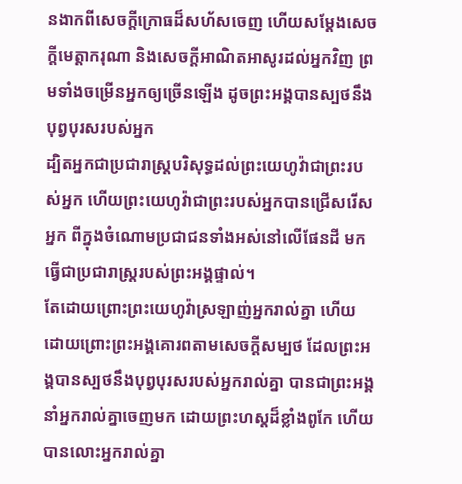នងាកពីសេចក្ដីក្រោធដ៏សហ័សចេញ ហើយសម្ដែងសេចក្ដីមេត្តាករុណា និងសេចក្ដីអាណិតអាសូរដល់អ្នកវិញ ព្រមទាំងចម្រើនអ្នកឲ្យច្រើនឡើង ដូចព្រះអង្គបានស្បថនឹងបុព្វបុរសរបស់អ្នក
ដ្បិតអ្នកជាប្រជារាស្ត្របរិសុទ្ធដល់ព្រះយេហូវ៉ាជាព្រះរបស់អ្នក ហើយព្រះយេហូវ៉ាជាព្រះរបស់អ្នកបានជ្រើសរើសអ្នក ពីក្នុងចំណោមប្រជាជនទាំងអស់នៅលើផែនដី មកធ្វើជាប្រជារាស្ត្ររបស់ព្រះអង្គផ្ទាល់។
តែដោយព្រោះព្រះយេហូវ៉ាស្រឡាញ់អ្នករាល់គ្នា ហើយដោយព្រោះព្រះអង្គគោរពតាមសេចក្ដីសម្បថ ដែលព្រះអង្គបានស្បថនឹងបុព្វបុរសរបស់អ្នករាល់គ្នា បានជាព្រះអង្គនាំអ្នករាល់គ្នាចេញមក ដោយព្រះហស្តដ៏ខ្លាំងពូកែ ហើយបានលោះអ្នករាល់គ្នា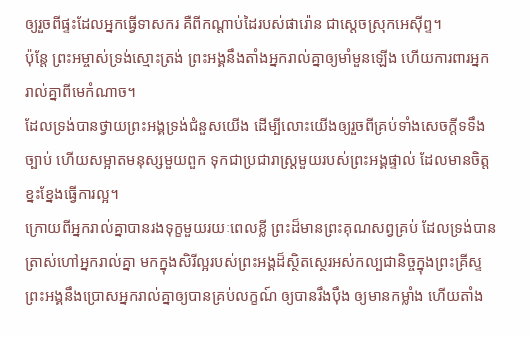ឲ្យរួចពីផ្ទះដែលអ្នកធ្វើទាសករ គឺពីកណ្ដាប់ដៃរបស់ផារ៉ោន ជាស្តេចស្រុកអេស៊ីព្ទ។
ប៉ុន្ដែ ព្រះអម្ចាស់ទ្រង់ស្មោះត្រង់ ព្រះអង្គនឹងតាំងអ្នករាល់គ្នាឲ្យមាំមួនឡើង ហើយការពារអ្នករាល់គ្នាពីមេកំណាច។
ដែលទ្រង់បានថ្វាយព្រះអង្គទ្រង់ជំនួសយើង ដើម្បីលោះយើងឲ្យរួចពីគ្រប់ទាំងសេចក្ដីទទឹងច្បាប់ ហើយសម្អាតមនុស្សមួយពួក ទុកជាប្រជារាស្ត្រមួយរបស់ព្រះអង្គផ្ទាល់ ដែលមានចិត្តខ្នះខ្នែងធ្វើការល្អ។
ក្រោយពីអ្នករាល់គ្នាបានរងទុក្ខមួយរយៈពេលខ្លី ព្រះដ៏មានព្រះគុណសព្វគ្រប់ ដែលទ្រង់បានត្រាស់ហៅអ្នករាល់គ្នា មកក្នុងសិរីល្អរបស់ព្រះអង្គដ៏ស្ថិតស្ថេរអស់កល្បជានិច្ចក្នុងព្រះគ្រីស្ទ ព្រះអង្គនឹងប្រោសអ្នករាល់គ្នាឲ្យបានគ្រប់លក្ខណ៍ ឲ្យបានរឹងប៉ឹង ឲ្យមានកម្លាំង ហើយតាំង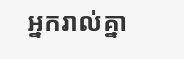អ្នករាល់គ្នា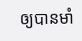ឲ្យបានមាំ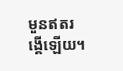មួនឥតរង្គើឡើយ។